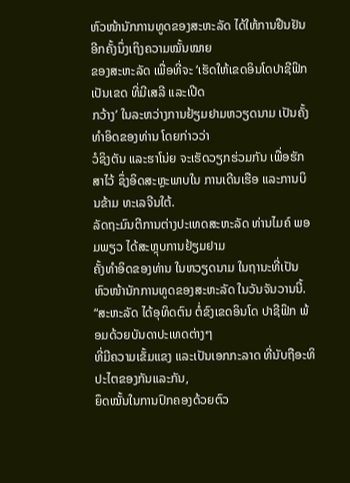ຫົວໜ້ານັກການທູດຂອງສະຫະລັດ ໄດ້ໃຫ້ການຢືນຢັນອີກຄັ້ງນຶ່ງເຖິງຄວາມໝັ້ນໝາຍ
ຂອງສະຫະລັດ ເພື່ອທີ່ຈະ ‘ເຮັດໃຫ້ເຂດອິນໂດປາຊີຟິກ ເປັນເຂດ ທີ່ມີເສລີ ແລະເປີດ
ກວ້າງ’ ໃນລະຫວ່າງການຢ້ຽມຢາມຫວຽດນາມ ເປັນຄັ້ງທຳອິດຂອງທ່ານ ໂດຍກ່າວວ່າ
ວໍຊິງຕັນ ແລະຮາໂນ່ຍ ຈະເຮັດວຽກຮ່ວມກັນ ເພື່ອຮັກສາໄວ້ ຊຶ່ງອິດສະຫຼະພາບໃນ ການເດີນເຮືອ ແລະການບິນຂ້າມ ທະເລຈີນໃຕ້.
ລັດຖະມົນຕີການຕ່າງປະເທດສະຫະລັດ ທ່ານໄມຄ໌ ພອມພຽວ ໄດ້ສະຫຼຸບການຢ້ຽມຢາມ
ຄັ້ງທຳອິດຂອງທ່ານ ໃນຫວຽດນາມ ໃນຖານະທີ່ເປັນຫົວໜ້ານັກການທູດຂອງສະຫະລັດ ໃນວັນຈັນວານນີ້.
“ສະຫະລັດ ໄດ້ອຸທິດຕົນ ຕໍ່ຂົງເຂດອິນໂດ ປາຊີຟິກ ພ້ອມດ້ວຍບັນດາປະເທດຕ່າງໆ
ທີ່ມີຄວາມເຂັ້ມແຂງ ແລະເປັນເອກກະລາດ ທີ່ນັບຖືອະທິປະໄຕຂອງກັນແລະກັນ,
ຍຶດໝັ້ນໃນການປົກຄອງດ້ວຍຕົວ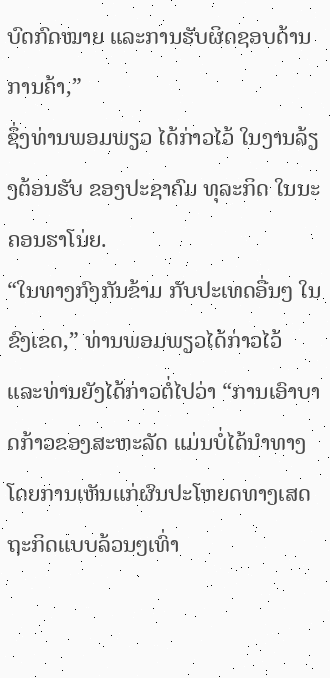ບົດກົດໝາຍ ແລະການຮັບຜິດຊອບດ້ານການຄ້າ,”
ຊຶ່ງທ່ານພອມພຽວ ໄດ້ກ່າວໄວ້ ໃນງານລ້ຽງຕ້ອນຮັບ ຂອງປະຊາຄົມ ທຸລະກິດ ໃນນະ
ຄອນຮາໂນ່ຍ.
“ໃນທາງກົງກັນຂ້າມ ກັບປະເທດອື່ນໆ ໃນຂົງເຂດ,” ທ່ານພອມພຽວໄດ້ກ່າວໄວ້
ແລະທ່ານຍັງໄດ້ກ່າວຕໍ່ໄປວ່າ “ການເອົາບາດກ້າວຂອງສະຫະລັດ ແມ່ນບໍ່ໄດ້ນຳທາງ
ໂດຍການເຫັນແກ່ຜົນປະໂຫຍດທາງເສດຖະກິດແບບລ້ວນໆເທົ່າ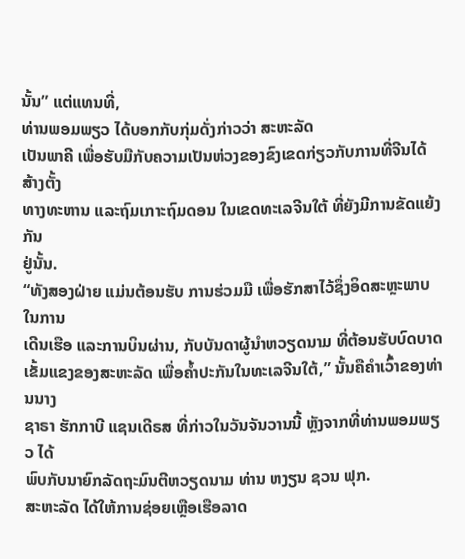ນັ້ນ” ແຕ່ແທນທີ່,
ທ່ານພອມພຽວ ໄດ້ບອກກັບກຸ່ມດັ່ງກ່າວວ່າ ສະຫະລັດ
ເປັນພາຄີ ເພື່ອຮັບມືກັບຄວາມເປັນຫ່ວງຂອງຂົງເຂດກ່ຽວກັບການທີ່ຈີນໄດ້ສ້າງຕັ້ງ
ທາງທະຫານ ແລະຖົມເກາະຖົມດອນ ໃນເຂດທະເລຈີນໃຕ້ ທີ່ຍັງມີການຂັດແຍ້ງກັນ
ຢູ່ນັ້ນ.
“ທັງສອງຝ່າຍ ແມ່ນຕ້ອນຮັບ ການຮ່ວມມື ເພື່ອຮັກສາໄວ້ຊຶ່ງອິດສະຫຼະພາບໃນການ
ເດີນເຮືອ ແລະການບິນຜ່ານ, ກັບບັນດາຜູ້ນຳຫວຽດນາມ ທີ່ຕ້ອນຮັບບົດບາດເຂັ້ມແຂງຂອງສະຫະລັດ ເພື່ອຄ້ຳປະກັນໃນທະເລຈີນໃຕ້,” ນັ້ນຄືຄຳເວົ້າຂອງທ່ານນາງ
ຊາຣາ ຮັກກາບີ ແຊນເດີຣສ ທີ່ກ່າວໃນວັນຈັນວານນີ້ ຫຼັງຈາກທີ່ທ່ານພອມພຽວ ໄດ້
ພົບກັບນາຍົກລັດຖະມົນຕີຫວຽດນາມ ທ່ານ ຫງຽນ ຊວນ ຟຸກ.
ສະຫະລັດ ໄດ້ໃຫ້ການຊ່ອຍເຫຼືອເຮືອລາດ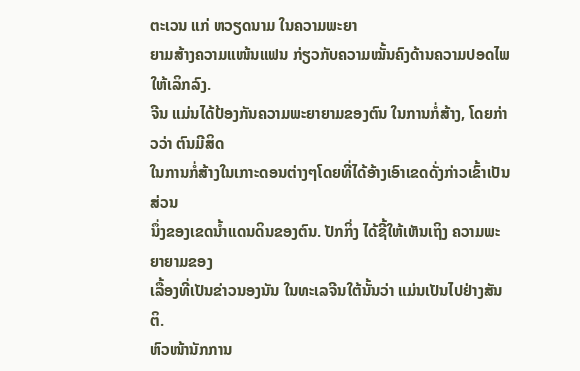ຕະເວນ ແກ່ ຫວຽດນາມ ໃນຄວາມພະຍາ
ຍາມສ້າງຄວາມແໜ້ນແຟນ ກ່ຽວກັບຄວາມໝັ້ນຄົງດ້ານຄວາມປອດໄພໃຫ້ເລິກລົງ.
ຈີນ ແມ່ນໄດ້ປ້ອງກັນຄວາມພະຍາຍາມຂອງຕົນ ໃນການກໍ່ສ້າງ, ໂດຍກ່າວວ່າ ຕົນມີສິດ
ໃນການກໍ່ສ້າງໃນເກາະດອນຕ່າງໆໂດຍທີ່ໄດ້ອ້າງເອົາເຂດດັ່ງກ່າວເຂົ້າເປັນສ່ວນ
ນຶ່ງຂອງເຂດນ້ຳແດນດິນຂອງຕົນ. ປັກກິ່ງ ໄດ້ຊີ້ໃຫ້ເຫັນເຖິງ ຄວາມພະຍາຍາມຂອງ
ເລື້ອງທີ່ເປັນຂ່າວນອງນັນ ໃນທະເລຈີນໃຕ້ນັ້ນວ່າ ແມ່ນເປັນໄປຢ່າງສັນຕິ.
ຫົວໜ້ານັກການ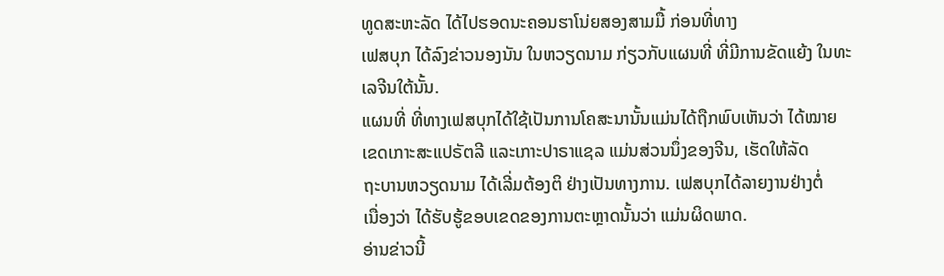ທູດສະຫະລັດ ໄດ້ໄປຮອດນະຄອນຮາໂນ່ຍສອງສາມມື້ ກ່ອນທີ່ທາງ
ເຟສບຸກ ໄດ້ລົງຂ່າວນອງນັນ ໃນຫວຽດນາມ ກ່ຽວກັບແຜນທີ່ ທີ່ມີການຂັດແຍ້ງ ໃນທະ
ເລຈີນໃຕ້ນັ້ນ.
ແຜນທີ່ ທີ່ທາງເຟສບຸກໄດ້ໃຊ້ເປັນການໂຄສະນານັ້ນແມ່ນໄດ້ຖືກພົບເຫັນວ່າ ໄດ້ໝາຍ
ເຂດເກາະສະແປຣັຕລີ ແລະເກາະປາຣາແຊລ ແມ່ນສ່ວນນຶ່ງຂອງຈີນ, ເຮັດໃຫ້ລັດ
ຖະບານຫວຽດນາມ ໄດ້ເລີ່ມຕ້ອງຕິ ຢ່າງເປັນທາງການ. ເຟສບຸກໄດ້ລາຍງານຢ່າງຕໍ່
ເນື່ອງວ່າ ໄດ້ຮັບຮູ້ຂອບເຂດຂອງການຕະຫຼາດນັ້ນວ່າ ແມ່ນຜິດພາດ.
ອ່ານຂ່າວນີ້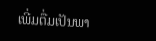ເພີ່ມຕື່ມເປັນພາ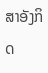ສາອັງກິດ